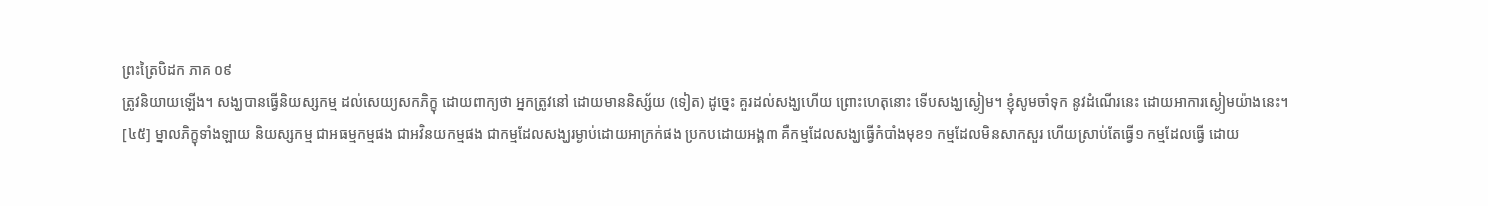ព្រះត្រៃបិដក ភាគ ០៩
ត្រូវនិយាយឡើង។ សង្ឃបានធ្វើនិយស្សកម្ម ដល់សេយ្យសកភិក្ខុ ដោយពាក្យថា អ្នកត្រូវនៅ ដោយមាននិស្ស័យ (ទៀត) ដូច្នេះ គួរដល់សង្ឃហើយ ព្រោះហេតុនោះ ទើបសង្ឃស្ងៀម។ ខ្ញុំសូមចាំទុក នូវដំណើរនេះ ដោយអាការស្ងៀមយ៉ាងនេះ។
[៤៥] ម្នាលភិក្ខុទាំងឡាយ និយស្សកម្ម ជាអធម្មកម្មផង ជាអវិនយកម្មផង ជាកម្មដែលសង្ឃរម្ងាប់ដោយអាក្រក់ផង ប្រកបដោយអង្គ៣ គឺកម្មដែលសង្ឃធ្វើកំបាំងមុខ១ កម្មដែលមិនសាកសួរ ហើយស្រាប់តែធ្វើ១ កម្មដែលធ្វើ ដោយ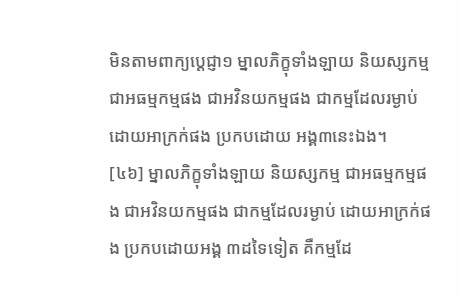មិនតាមពាក្យប្តេជ្ញា១ ម្នាលភិក្ខុទាំងឡាយ និយស្សកម្ម ជាអធម្មកម្មផង ជាអវិនយកម្មផង ជាកម្មដែលរម្ងាប់ដោយអាក្រក់ផង ប្រកបដោយ អង្គ៣នេះឯង។
[៤៦] ម្នាលភិក្ខុទាំងឡាយ និយស្សកម្ម ជាអធម្មកម្មផង ជាអវិនយកម្មផង ជាកម្មដែលរម្ងាប់ ដោយអាក្រក់ផង ប្រកបដោយអង្គ ៣ដទៃទៀត គឺកម្មដែ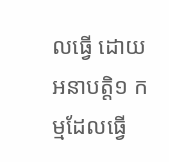លធ្វើ ដោយអនាបត្តិ១ កម្មដែលធ្វើ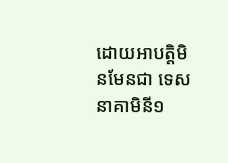ដោយអាបត្តិមិនមែនជា ទេសនាគាមិនី១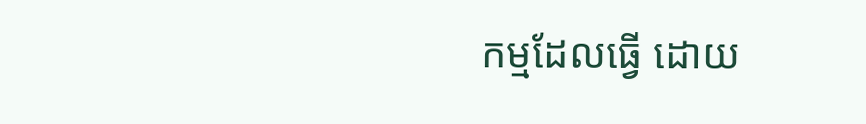កម្មដែលធ្វើ ដោយ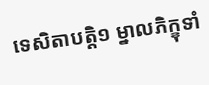ទេសិតាបត្តិ១ ម្នាលភិក្ខុទាំ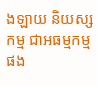ងឡាយ និយស្សកម្ម ជាអធម្មកម្មផង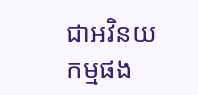ជាអវិនយកម្មផង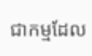ជាកម្មដែល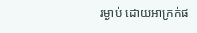រម្ងាប់ ដោយអាក្រក់ផ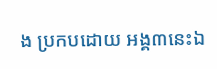ង ប្រកបដោយ អង្គ៣នេះឯ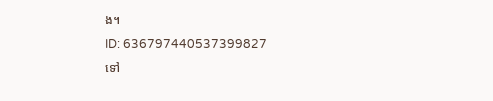ង។
ID: 636797440537399827
ទៅ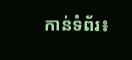កាន់ទំព័រ៖